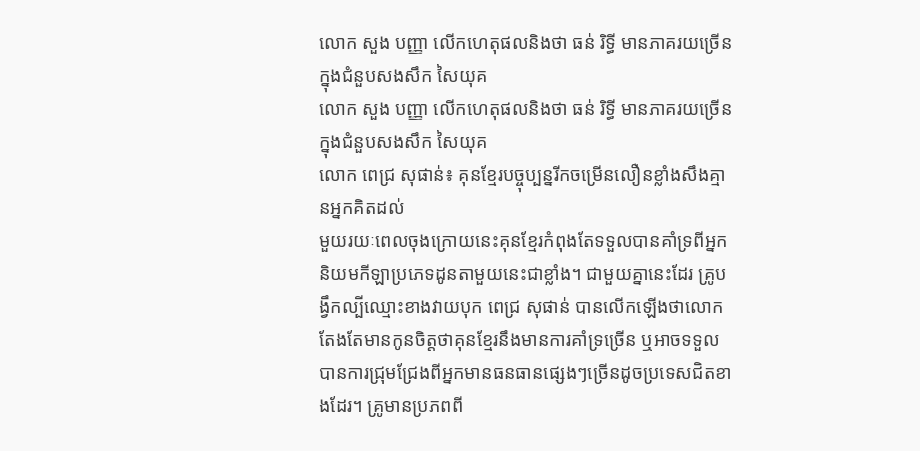លោក សួង បញ្ញា លើកហេតុផលនិងថា ធន់ រិទ្ធី មានភាគរយច្រើនក្នុងជំនួបសងសឹក សៃយុគ
លោក សួង បញ្ញា លើកហេតុផលនិងថា ធន់ រិទ្ធី មានភាគរយច្រើនក្នុងជំនួបសងសឹក សៃយុគ
លោក ពេជ្រ សុផាន់៖ គុនខ្មែរបច្ចុប្បន្នរីកចម្រើនលឿនខ្លាំងសឹងគ្មានអ្នកគិតដល់
មួយរយៈពេលចុងក្រោយនេះគុនខ្មែរកំពុងតែទទួលបានគាំទ្រពីអ្នកនិយមកីឡាប្រភេទដូនតាមួយនេះជាខ្លាំង។ ជាមួយគ្នានេះដែរ គ្រូបង្វឹកល្បីឈ្មោះខាងវាយបុក ពេជ្រ សុផាន់ បានលើកឡើងថាលោកតែងតែមានកូនចិត្តថាគុនខ្មែរនឹងមានការគាំទ្រច្រើន ឬអាចទទួលបានការជ្រុមជ្រែងពីអ្នកមានធនធានផ្សេងៗច្រើនដូចប្រទេសជិតខាងដែរ។ គ្រូមានប្រភពពី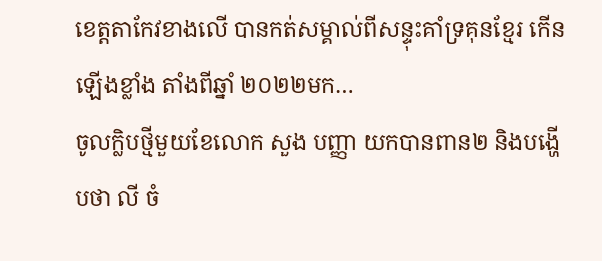ខេត្តតាកែវខាងលើ បានកត់សម្គាល់ពីសន្ទុះគាំទ្រគុនខ្មែរ កើនឡើងខ្លាំង តាំងពីឆ្នាំ ២០២២មក…
ចូលក្លិបថ្មីមួយខែលោក សួង បញ្ញា យកបានពាន២ និងបង្ហើបថា លី ចំ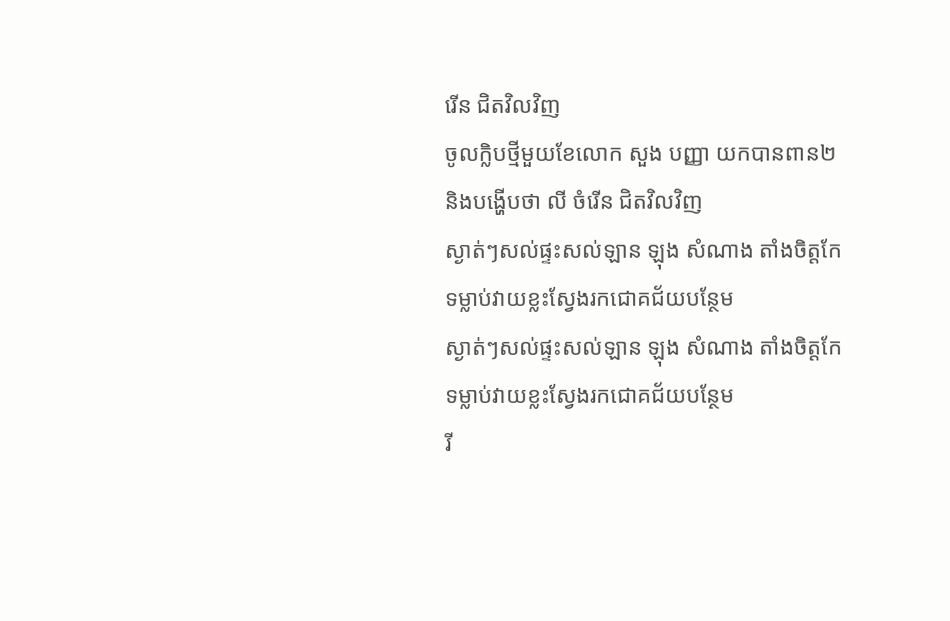រើន ជិតវិលវិញ
ចូលក្លិបថ្មីមួយខែលោក សួង បញ្ញា យកបានពាន២ និងបង្ហើបថា លី ចំរើន ជិតវិលវិញ
ស្ងាត់ៗសល់ផ្ទះសល់ឡាន ឡុង សំណាង តាំងចិត្តកែទម្លាប់វាយខ្លះស្វែងរកជោគជ័យបន្ថែម
ស្ងាត់ៗសល់ផ្ទះសល់ឡាន ឡុង សំណាង តាំងចិត្តកែទម្លាប់វាយខ្លះស្វែងរកជោគជ័យបន្ថែម
រី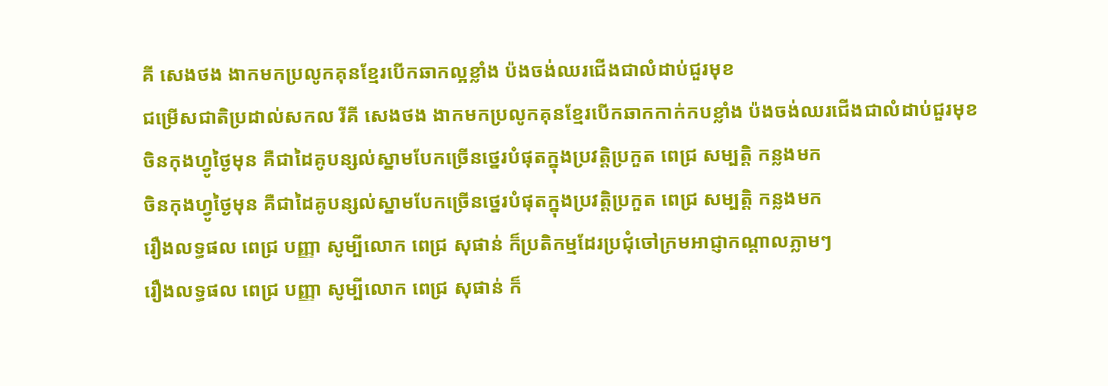គី សេងថង ងាកមកប្រលូកគុនខ្មែរបើកឆាកល្អខ្លាំង ប៉ងចង់ឈរជើងជាលំដាប់ជួរមុខ
ជម្រើសជាតិប្រដាល់សកល រីគី សេងថង ងាកមកប្រលូកគុនខ្មែរបើកឆាកកាក់កបខ្លាំង ប៉ងចង់ឈរជើងជាលំដាប់ជួរមុខ
ចិនកុងហ្វូថ្ងៃមុន គឺជាដៃគូបន្សល់ស្នាមបែកច្រើនថ្នេរបំផុតក្នុងប្រវត្តិប្រកួត ពេជ្រ សម្បត្តិ កន្លងមក
ចិនកុងហ្វូថ្ងៃមុន គឺជាដៃគូបន្សល់ស្នាមបែកច្រើនថ្នេរបំផុតក្នុងប្រវត្តិប្រកួត ពេជ្រ សម្បត្តិ កន្លងមក
រឿងលទ្ធផល ពេជ្រ បញ្ញា សូម្បីលោក ពេជ្រ សុផាន់ ក៏ប្រតិកម្មដែរប្រជុំចៅក្រមអាជ្ញាកណ្ដាលភ្លាមៗ
រឿងលទ្ធផល ពេជ្រ បញ្ញា សូម្បីលោក ពេជ្រ សុផាន់ ក៏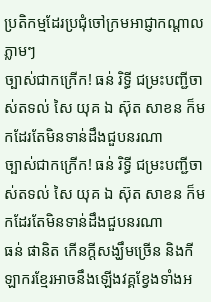ប្រតិកម្មដែរប្រជុំចៅក្រមអាជ្ញាកណ្ដាលភ្លាមៗ
ច្បាស់ជាកក្រើក! ធន់ រិទ្ធី ជម្រះបញ្ជីចាស់តទល់ សៃ យុគ ឯ ស៊ុត សាខន ក៏មកដែរតែមិនទាន់ដឹងជួបនរណា
ច្បាស់ជាកក្រើក! ធន់ រិទ្ធី ជម្រះបញ្ជីចាស់តទល់ សៃ យុគ ឯ ស៊ុត សាខន ក៏មកដែរតែមិនទាន់ដឹងជួបនរណា
ធន់ ផានិត កើនក្ដីសង្ឃឹមច្រើន និងកីឡាករខ្មែរអាចនឹងឡើងវគ្គខ្វែងទាំងអ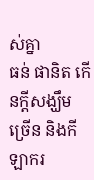ស់គ្នា
ធន់ ផានិត កើនក្ដីសង្ឃឹមច្រើន និងកីឡាករ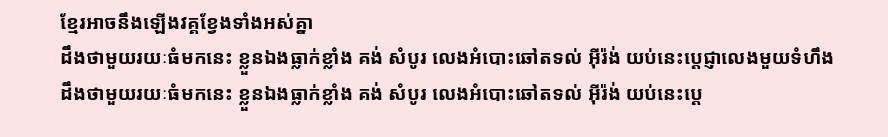ខ្មែរអាចនឹងឡើងវគ្គខ្វែងទាំងអស់គ្នា
ដឹងថាមួយរយៈធំមកនេះ ខ្លួនឯងធ្លាក់ខ្លាំង គង់ សំបូរ លេងអំបោះឆៅតទល់ អ៊ីរ៉ង់ យប់នេះប្ដេជ្ញាលេងមួយទំហឹង
ដឹងថាមួយរយៈធំមកនេះ ខ្លួនឯងធ្លាក់ខ្លាំង គង់ សំបូរ លេងអំបោះឆៅតទល់ អ៊ីរ៉ង់ យប់នេះប្ដេ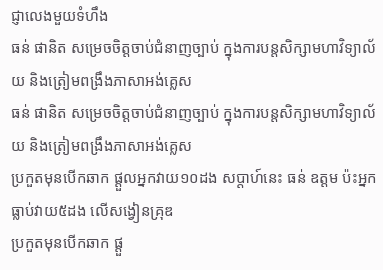ជ្ញាលេងមួយទំហឹង
ធន់ ផានិត សម្រេចចិត្តចាប់ជំនាញច្បាប់ ក្នុងការបន្តសិក្សាមហាវិទ្យាល័យ និងត្រៀមពង្រឹងភាសាអង់គ្លេស
ធន់ ផានិត សម្រេចចិត្តចាប់ជំនាញច្បាប់ ក្នុងការបន្តសិក្សាមហាវិទ្យាល័យ និងត្រៀមពង្រឹងភាសាអង់គ្លេស
ប្រកួតមុនបើកឆាក ផ្ដួលអ្នកវាយ១០ដង សប្ដាហ៍នេះ ធន់ ឧត្ដម ប៉ះអ្នកធ្លាប់វាយ៥ដង លើសង្វៀនគ្រុឌ
ប្រកួតមុនបើកឆាក ផ្ដួ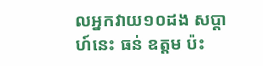លអ្នកវាយ១០ដង សប្ដាហ៍នេះ ធន់ ឧត្ដម ប៉ះ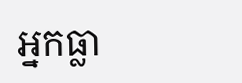អ្នកធ្លា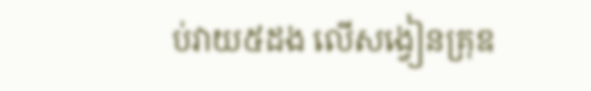ប់វាយ៥ដង លើសង្វៀនគ្រុឌ